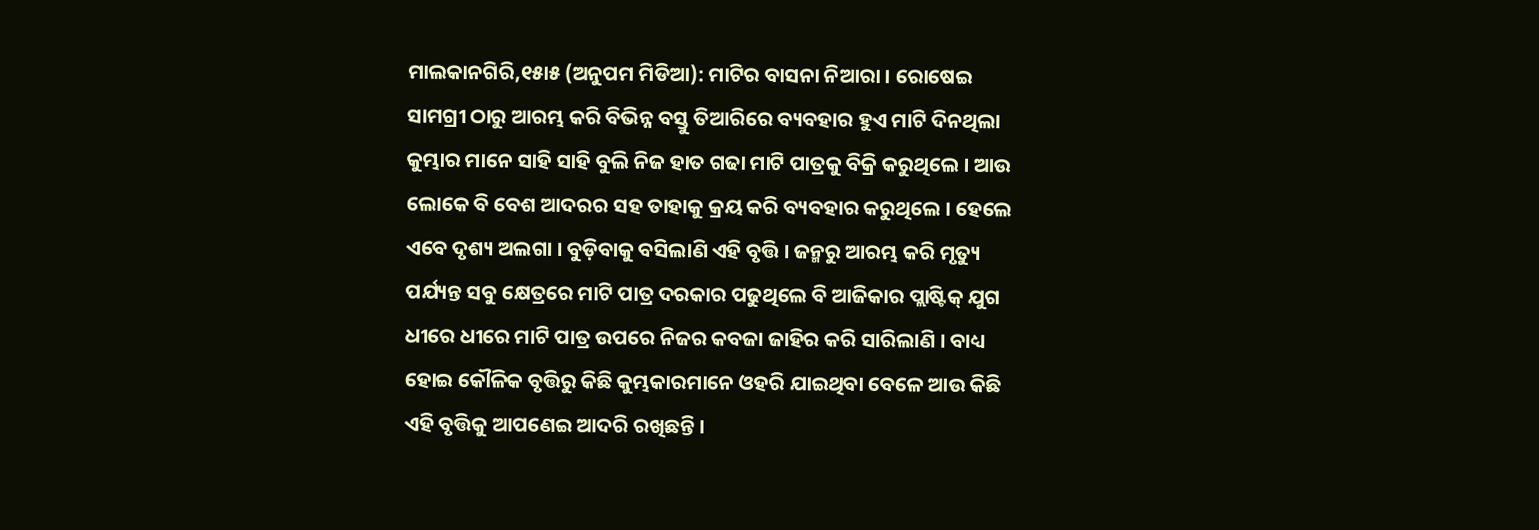ମାଲକାନଗିରି,୧୫ା୫ (ଅନୁପମ ମିଡିଆ): ମାଟିର ବାସନା ନିଆରା । ରୋଷେଇ ସାମଗ୍ରୀ ଠାରୁ ଆରମ୍ଭ କରି ବିଭିନ୍ନ ବସ୍ତୁ ତିଆରିରେ ବ୍ୟବହାର ହୁଏ ମାଟି ଦିନଥିଲା କୁମ୍ଭାର ମାନେ ସାହି ସାହି ବୁଲି ନିଜ ହାତ ଗଢା ମାଟି ପାତ୍ରକୁ ବିକ୍ରି କରୁଥିଲେ । ଆଉ ଲୋକେ ବି ବେଶ ଆଦରର ସହ ତାହାକୁ କ୍ରୟ କରି ବ୍ୟବହାର କରୁଥିଲେ । ହେଲେ ଏବେ ଦୃଶ୍ୟ ଅଲଗା । ବୁଡ଼ିବାକୁ ବସିଲାଣି ଏହି ବୃତ୍ତି । ଜନ୍ମରୁ ଆରମ୍ଭ କରି ମୃତ୍ୟୁ ପର୍ଯ୍ୟନ୍ତ ସବୁ କ୍ଷେତ୍ରରେ ମାଟି ପାତ୍ର ଦରକାର ପଢୁଥିଲେ ବି ଆଜିକାର ପ୍ଲାଷ୍ଟିକ୍ ଯୁଗ ଧୀରେ ଧୀରେ ମାଟି ପାତ୍ର ଉପରେ ନିଜର କବଜା ଜାହିର କରି ସାରିଲାଣି । ବାଧ୍ୟ ହୋଇ କୌଳିକ ବୃତ୍ତିରୁ କିଛି କୁମ୍ଭକାରମାନେ ଓହରି ଯାଇଥିବା ବେଳେ ଆଉ କିଛି ଏହି ବୃତ୍ତିକୁ ଆପଣେଇ ଆଦରି ରଖିଛନ୍ତି ।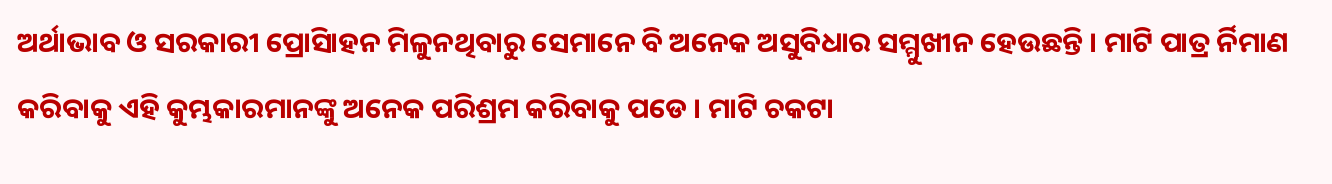ଅର୍ଥାଭାବ ଓ ସରକାରୀ ପ୍ରୋସିାହନ ମିଳୁନଥିବାରୁ ସେମାନେ ବି ଅନେକ ଅସୁବିଧାର ସମ୍ମୁଖୀନ ହେଉଛନ୍ତି । ମାଟି ପାତ୍ର ର୍ନିମାଣ କରିବାକୁ ଏହି କୁମ୍ଭକାରମାନଙ୍କୁ ଅନେକ ପରିଶ୍ରମ କରିବାକୁ ପଡେ । ମାଟି ଚକଟା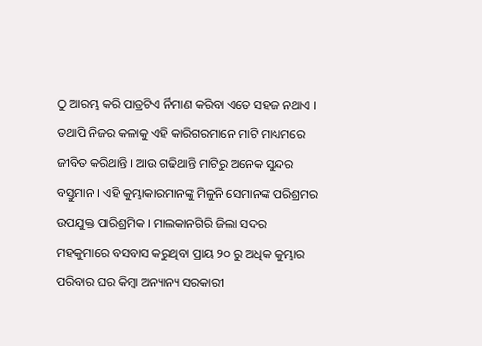ଠୁ ଆରମ୍ଭ କରି ପାତ୍ରଟିଏ ର୍ନିମାଣ କରିବା ଏତେ ସହଜ ନଥାଏ । ତଥାପି ନିଜର କଳାକୁ ଏହି କାରିଗରମାନେ ମାଟି ମାଧ୍ୟମରେ ଜୀବିତ କରିଥାନ୍ତି । ଆଉ ଗଢିଥାନ୍ତି ମାଟିରୁ ଅନେକ ସୁନ୍ଦର ବସ୍ତୁମାନ । ଏହି କୁମ୍ଭାକାରମାନଙ୍କୁ ମିଳୁନି ସେମାନଙ୍କ ପରିଶ୍ରମର ଉପଯୁକ୍ତ ପାରିଶ୍ରମିକ । ମାଲକାନଗିରି ଜିଲା ସଦର ମହକୁମାରେ ବସବାସ କରୁଥିବା ପ୍ରାୟ ୨୦ ରୁ ଅଧିକ କୁମ୍ଭାର ପରିବାର ଘର କିମ୍ବା ଅନ୍ୟାନ୍ୟ ସରକାରୀ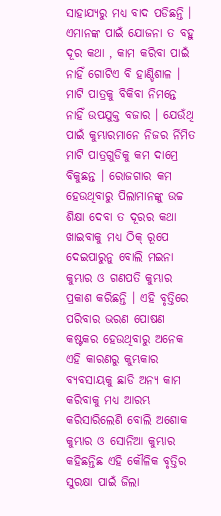ସାହାଯ୍ୟରୁ ମଧ୍ୟ ବାଦ ପଡିଛନ୍ତି । ଏମାନଙ୍କ ପାଇଁ ଯୋଜନା ତ ବହୁ ଦୂର କଥା , କାମ କରିବା ପାଇଁ ନାହିଁ ଗୋଟିଏ ବି ହାଣ୍ଡିଶାଳ । ମାଟି ପାତ୍ରକୁ ବିକିବା ନିମନ୍ତେ ନାହିଁ ଉପଯୁକ୍ତ ବଜାର । ଯେଉଁଥି ପାଇଁ କୁମ୍ଭାରମାନେ ନିଜର ର୍ନିମିତ ମାଟି ପାତ୍ରଗୁଡିକୁ କମ ଦାମ୍ରେ ବିକୁଛନ୍ତ । ରୋଜଗାର କମ ହେଉଥିବାରୁ ପିଲାମାନଙ୍କୁ ଉଚ୍ଚ ଶିକ୍ଷା ଦେବା ତ ଦୂରର କଥା ଖାଇବାକୁ ମଧ୍ୟ ଠିକ୍ ରୂପେ ଦେଇପାରୁନୁ ବୋଲି ମଇନା କୁମ୍ଭାର ଓ ଗଣପତି କୁମ୍ଭାର ପ୍ରକାଶ କରିଛନ୍ତି । ଏହି ବୃତ୍ତିରେ ପରିବାର ଭରଣ ପୋଷଣ କଷ୍ଟକର ହେଉଥିବାରୁ ଅନେକ ଏହି କାରଣରୁ କୁମ୍ଭକାର ବ୍ୟବସାୟକୁ ଛାଡି ଅନ୍ୟ କାମ କରିବାକୁ ମଧ୍ୟ ଆରମ୍ଭ କରିସାରିଲେଣି ବୋଲି ଅଶୋକ କୁମ୍ଭାର ଓ ସୋନିଆ କୁମ୍ଭାର କହିଛନ୍ତିଛ ଏହି କୌଳିକ ବୃତ୍ତିର ସୁରକ୍ଷା ପାଇଁ ଜିଲା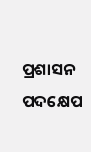ପ୍ରଶାସନ ପଦକ୍ଷେପ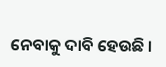ନେବାକୁ ଦାବି ହେଉଛି ।